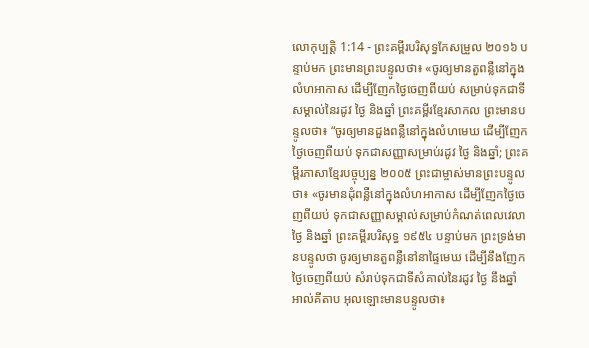លោកុប្បត្តិ 1:14 - ព្រះគម្ពីរបរិសុទ្ធកែសម្រួល ២០១៦ បន្ទាប់មក ព្រះមានព្រះបន្ទូលថា៖ «ចូរឲ្យមានតួពន្លឺនៅក្នុងលំហអាកាស ដើម្បីញែកថ្ងៃចេញពីយប់ សម្រាប់ទុកជាទីសម្គាល់នៃរដូវ ថ្ងៃ និងឆ្នាំ ព្រះគម្ពីរខ្មែរសាកល ព្រះមានបន្ទូលថា៖ “ចូរឲ្យមានដួងពន្លឺនៅក្នុងលំហមេឃ ដើម្បីញែកថ្ងៃចេញពីយប់ ទុកជាសញ្ញាសម្រាប់រដូវ ថ្ងៃ និងឆ្នាំ; ព្រះគម្ពីរភាសាខ្មែរបច្ចុប្បន្ន ២០០៥ ព្រះជាម្ចាស់មានព្រះបន្ទូលថា៖ «ចូរមានដុំពន្លឺនៅក្នុងលំហអាកាស ដើម្បីញែកថ្ងៃចេញពីយប់ ទុកជាសញ្ញាសម្គាល់សម្រាប់កំណត់ពេលវេលា ថ្ងៃ និងឆ្នាំ ព្រះគម្ពីរបរិសុទ្ធ ១៩៥៤ បន្ទាប់មក ព្រះទ្រង់មានបន្ទូលថា ចូរឲ្យមានតួពន្លឺនៅនាផ្ទៃមេឃ ដើម្បីនឹងញែកថ្ងៃចេញពីយប់ សំរាប់ទុកជាទីសំគាល់នៃរដូវ ថ្ងៃ នឹងឆ្នាំ អាល់គីតាប អុលឡោះមានបន្ទូលថា៖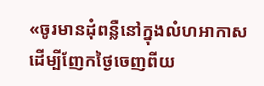«ចូរមានដុំពន្លឺនៅក្នុងលំហអាកាស ដើម្បីញែកថ្ងៃចេញពីយ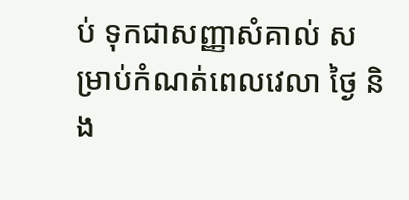ប់ ទុកជាសញ្ញាសំគាល់ សម្រាប់កំណត់ពេលវេលា ថ្ងៃ និង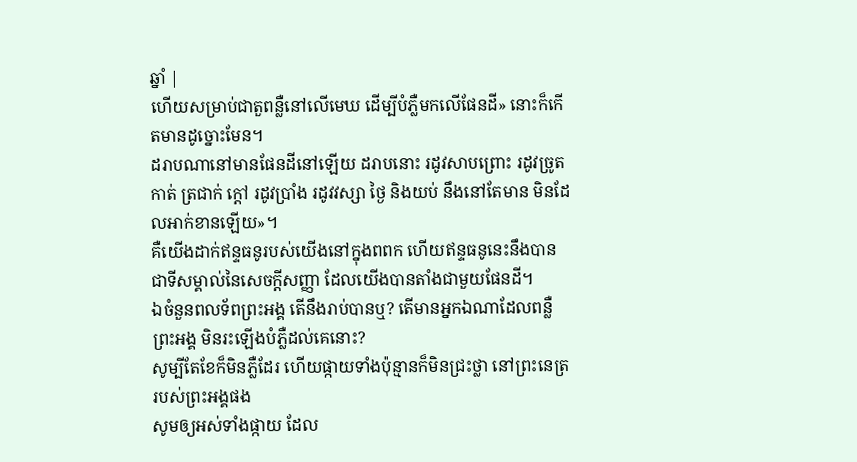ឆ្នាំ |
ហើយសម្រាប់ជាតួពន្លឺនៅលើមេឃ ដើម្បីបំភ្លឺមកលើផែនដី» នោះក៏កើតមានដូច្នោះមែន។
ដរាបណានៅមានផែនដីនៅឡើយ ដរាបនោះ រដូវសាបព្រោះ រដូវច្រូតកាត់ ត្រជាក់ ក្តៅ រដូវប្រាំង រដូវវស្សា ថ្ងៃ និងយប់ នឹងនៅតែមាន មិនដែលអាក់ខានឡើយ»។
គឺយើងដាក់ឥន្ទធនូរបស់យើងនៅក្នុងពពក ហើយឥន្ទធនូនេះនឹងបានជាទីសម្គាល់នៃសេចក្ដីសញ្ញា ដែលយើងបានតាំងជាមួយផែនដី។
ឯចំនួនពលទ័ពព្រះអង្គ តើនឹងរាប់បានឬ? តើមានអ្នកឯណាដែលពន្លឺព្រះអង្គ មិនរះឡើងបំភ្លឺដល់គេនោះ?
សូម្បីតែខែក៏មិនភ្លឺដែរ ហើយផ្កាយទាំងប៉ុន្មានក៏មិនជ្រះថ្លា នៅព្រះនេត្ររបស់ព្រះអង្គផង
សូមឲ្យអស់ទាំងផ្កាយ ដែល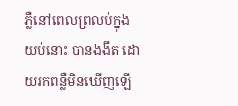ភ្លឺនៅពេលព្រលប់ក្នុងយប់នោះ បានងងឹត ដោយរកពន្លឺមិនឃើញឡើ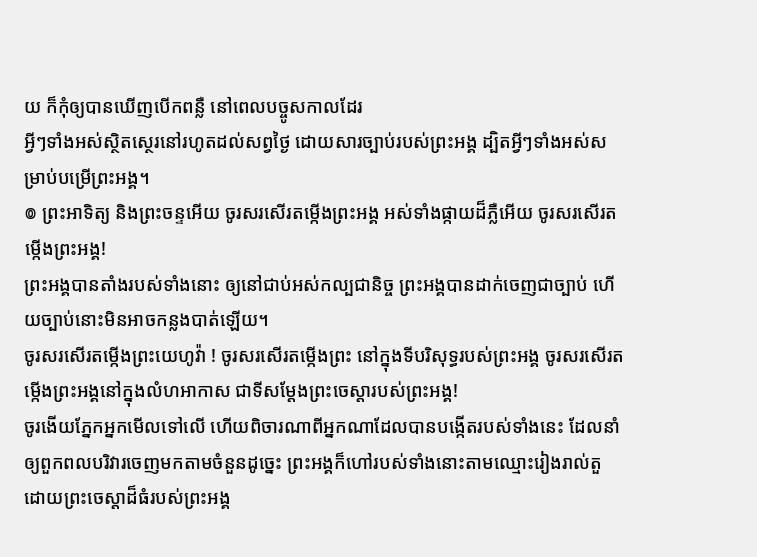យ ក៏កុំឲ្យបានឃើញបើកពន្លឺ នៅពេលបច្ចូសកាលដែរ
អ្វីៗទាំងអស់ស្ថិតស្ថេរនៅរហូតដល់សព្វថ្ងៃ ដោយសារច្បាប់របស់ព្រះអង្គ ដ្បិតអ្វីៗទាំងអស់សម្រាប់បម្រើព្រះអង្គ។
៙ ព្រះអាទិត្យ និងព្រះចន្ទអើយ ចូរសរសើរតម្កើងព្រះអង្គ អស់ទាំងផ្កាយដ៏ភ្លឺអើយ ចូរសរសើរតម្កើងព្រះអង្គ!
ព្រះអង្គបានតាំងរបស់ទាំងនោះ ឲ្យនៅជាប់អស់កល្បជានិច្ច ព្រះអង្គបានដាក់ចេញជាច្បាប់ ហើយច្បាប់នោះមិនអាចកន្លងបាត់ឡើយ។
ចូរសរសើរតម្កើងព្រះយេហូវ៉ា ! ចូរសរសើរតម្កើងព្រះ នៅក្នុងទីបរិសុទ្ធរបស់ព្រះអង្គ ចូរសរសើរតម្កើងព្រះអង្គនៅក្នុងលំហអាកាស ជាទីសម្ដែងព្រះចេស្តារបស់ព្រះអង្គ!
ចូរងើយភ្នែកអ្នកមើលទៅលើ ហើយពិចារណាពីអ្នកណាដែលបានបង្កើតរបស់ទាំងនេះ ដែលនាំឲ្យពួកពលបរិវារចេញមកតាមចំនួនដូច្នេះ ព្រះអង្គក៏ហៅរបស់ទាំងនោះតាមឈ្មោះរៀងរាល់តួ ដោយព្រះចេស្តាដ៏ធំរបស់ព្រះអង្គ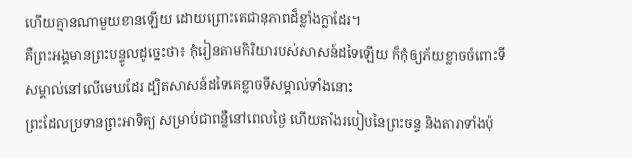ហើយគ្មានណាមួយខានឡើយ ដោយព្រោះតេជានុភាពដ៏ខ្លាំងក្លាដែរ។
គឺព្រះអង្គមានព្រះបន្ទូលដូច្នេះថា៖ កុំរៀនតាមកិរិយារបស់សាសន៍ដទៃឡើយ ក៏កុំឲ្យភ័យខ្លាចចំពោះទីសម្គាល់នៅលើមេឃដែរ ដ្បិតសាសន៍ដទៃគេខ្លាចទីសម្គាល់ទាំងនោះ
ព្រះដែលប្រទានព្រះអាទិត្យ សម្រាប់ជាពន្លឺនៅពេលថ្ងៃ ហើយតាំងរបៀបនៃព្រះចន្ទ និងតារាទាំងប៉ុ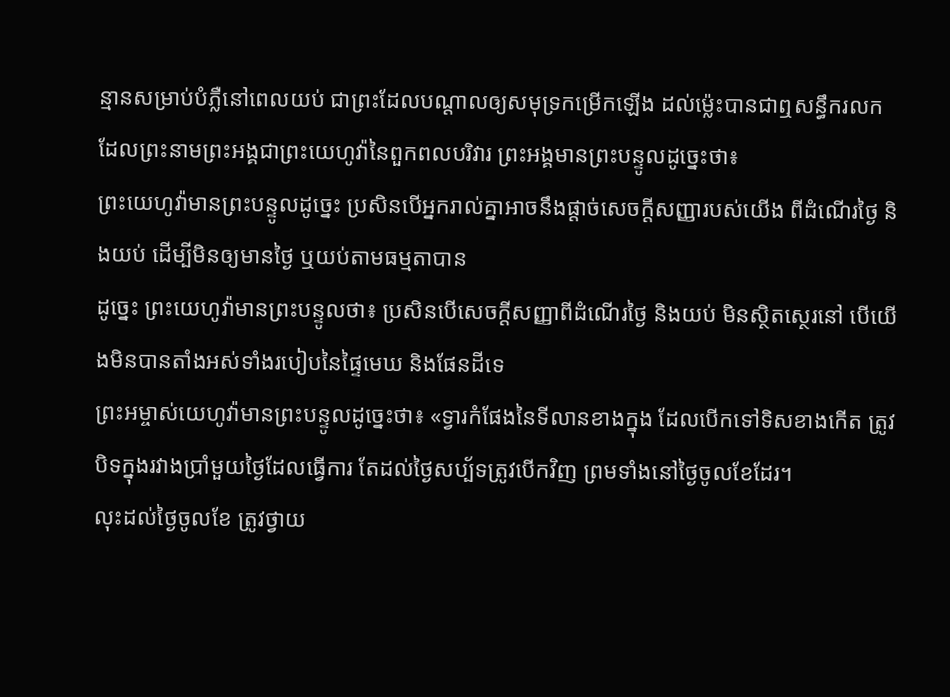ន្មានសម្រាប់បំភ្លឺនៅពេលយប់ ជាព្រះដែលបណ្ដាលឲ្យសមុទ្រកម្រើកឡើង ដល់ម៉្លេះបានជាឮសន្ធឹករលក ដែលព្រះនាមព្រះអង្គជាព្រះយេហូវ៉ានៃពួកពលបរិវារ ព្រះអង្គមានព្រះបន្ទូលដូច្នេះថា៖
ព្រះយេហូវ៉ាមានព្រះបន្ទូលដូច្នេះ ប្រសិនបើអ្នករាល់គ្នាអាចនឹងផ្តាច់សេចក្ដីសញ្ញារបស់យើង ពីដំណើរថ្ងៃ និងយប់ ដើម្បីមិនឲ្យមានថ្ងៃ ឬយប់តាមធម្មតាបាន
ដូច្នេះ ព្រះយេហូវ៉ាមានព្រះបន្ទូលថា៖ ប្រសិនបើសេចក្ដីសញ្ញាពីដំណើរថ្ងៃ និងយប់ មិនស្ថិតស្ថេរនៅ បើយើងមិនបានតាំងអស់ទាំងរបៀបនៃផ្ទៃមេឃ និងផែនដីទេ
ព្រះអម្ចាស់យេហូវ៉ាមានព្រះបន្ទូលដូច្នេះថា៖ «ទ្វារកំផែងនៃទីលានខាងក្នុង ដែលបើកទៅទិសខាងកើត ត្រូវបិទក្នុងរវាងប្រាំមួយថ្ងៃដែលធ្វើការ តែដល់ថ្ងៃសប្ប័ទត្រូវបើកវិញ ព្រមទាំងនៅថ្ងៃចូលខែដែរ។
លុះដល់ថ្ងៃចូលខែ ត្រូវថ្វាយ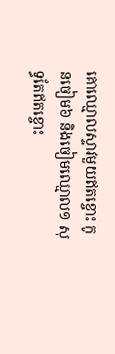គោឈ្មោលស្ទាវមួយឥតខ្ចោះ កូនចៀម៦ និងចៀមឈ្មោល១ សុទ្ធតែឥតខ្ចោះ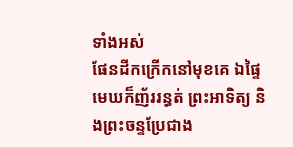ទាំងអស់
ផែនដីកក្រើកនៅមុខគេ ឯផ្ទៃមេឃក៏ញ័ររន្ធត់ ព្រះអាទិត្យ និងព្រះចន្ទប្រែជាង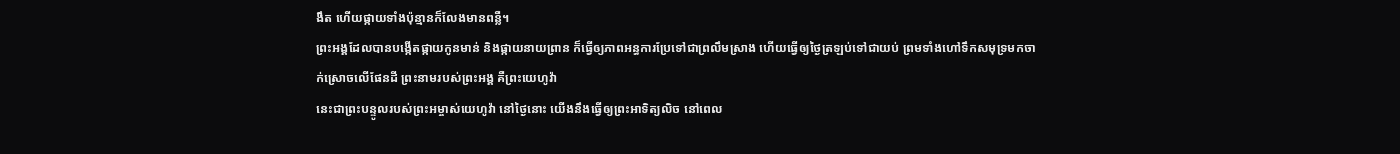ងឹត ហើយផ្កាយទាំងប៉ុន្មានក៏លែងមានពន្លឺ។
ព្រះអង្គដែលបានបង្កើតផ្កាយកូនមាន់ និងផ្កាយនាយព្រាន ក៏ធ្វើឲ្យភាពអន្ធការប្រែទៅជាព្រលឹមស្រាង ហើយធ្វើឲ្យថ្ងៃត្រឡប់ទៅជាយប់ ព្រមទាំងហៅទឹកសមុទ្រមកចាក់ស្រោចលើផែនដី ព្រះនាមរបស់ព្រះអង្គ គឺព្រះយេហូវ៉ា
នេះជាព្រះបន្ទូលរបស់ព្រះអម្ចាស់យេហូវ៉ា នៅថ្ងៃនោះ យើងនឹងធ្វើឲ្យព្រះអាទិត្យលិច នៅពេល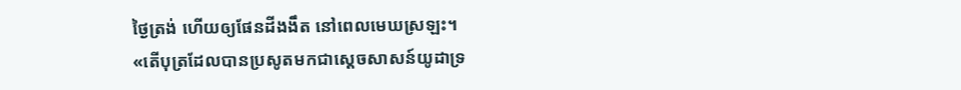ថ្ងៃត្រង់ ហើយឲ្យផែនដីងងឹត នៅពេលមេឃស្រឡះ។
«តើបុត្រដែលបានប្រសូតមកជាស្តេចសាសន៍យូដាទ្រ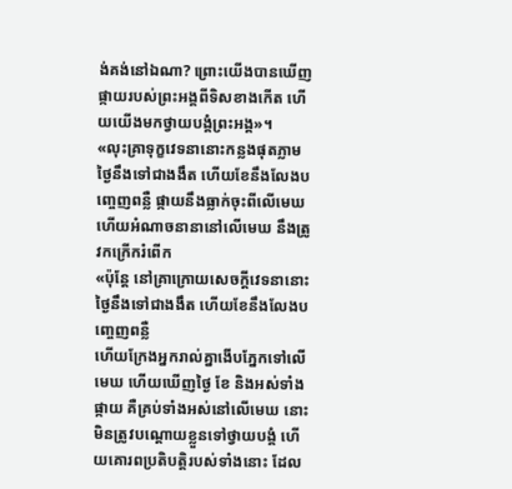ង់គង់នៅឯណា? ព្រោះយើងបានឃើញផ្កាយរបស់ព្រះអង្គពីទិសខាងកើត ហើយយើងមកថ្វាយបង្គំព្រះអង្គ»។
«លុះគ្រាទុក្ខវេទនានោះកន្លងផុតភ្លាម ថ្ងៃនឹងទៅជាងងឹត ហើយខែនឹងលែងបញ្ចេញពន្លឺ ផ្កាយនឹងធ្លាក់ចុះពីលើមេឃ ហើយអំណាចនានានៅលើមេឃ នឹងត្រូវកក្រើករំពើក
«ប៉ុន្តែ នៅគ្រាក្រោយសេចក្តីវេទនានោះ ថ្ងៃនឹងទៅជាងងឹត ហើយខែនឹងលែងបញ្ចេញពន្លឺ
ហើយក្រែងអ្នករាល់គ្នាងើបភ្នែកទៅលើមេឃ ហើយឃើញថ្ងៃ ខែ និងអស់ទាំងផ្កាយ គឺគ្រប់ទាំងអស់នៅលើមេឃ នោះមិនត្រូវបណ្ដោយខ្លួនទៅថ្វាយបង្គំ ហើយគោរពប្រតិបត្តិរបស់ទាំងនោះ ដែល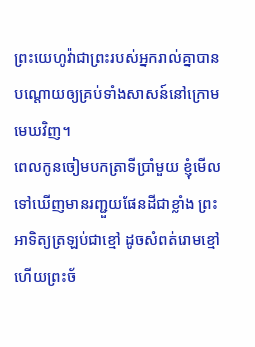ព្រះយេហូវ៉ាជាព្រះរបស់អ្នករាល់គ្នាបានបណ្ដោយឲ្យគ្រប់ទាំងសាសន៍នៅក្រោមមេឃវិញ។
ពេលកូនចៀមបកត្រាទីប្រាំមួយ ខ្ញុំមើលទៅឃើញមានរញ្ជួយផែនដីជាខ្លាំង ព្រះអាទិត្យត្រឡប់ជាខ្មៅ ដូចសំពត់រោមខ្មៅ ហើយព្រះច័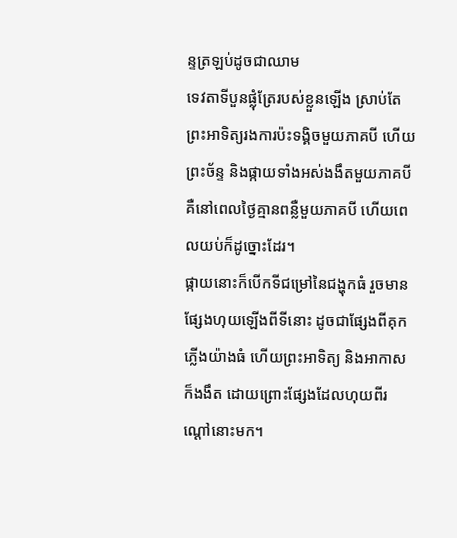ន្ទត្រឡប់ដូចជាឈាម
ទេវតាទីបួនផ្លុំត្រែរបស់ខ្លួនឡើង ស្រាប់តែព្រះអាទិត្យរងការប៉ះទង្គិចមួយភាគបី ហើយព្រះច័ន្ទ និងផ្កាយទាំងអស់ងងឹតមួយភាគបី គឺនៅពេលថ្ងៃគ្មានពន្លឺមួយភាគបី ហើយពេលយប់ក៏ដូច្នោះដែរ។
ផ្កាយនោះក៏បើកទីជម្រៅនៃជង្ហុកធំ រួចមានផ្សែងហុយឡើងពីទីនោះ ដូចជាផ្សែងពីគុកភ្លើងយ៉ាងធំ ហើយព្រះអាទិត្យ និងអាកាសក៏ងងឹត ដោយព្រោះផ្សែងដែលហុយពីរណ្ដៅនោះមក។